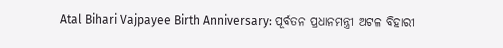Atal Bihari Vajpayee Birth Anniversary: ପୂର୍ବତନ ପ୍ରଧାନମନ୍ତ୍ରୀ ଅଟଳ ବିହାରୀ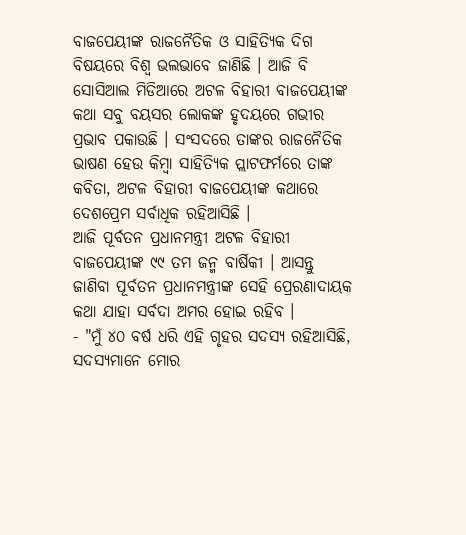ବାଜପେୟୀଙ୍କ ରାଜନୈତିକ ଓ ସାହିତ୍ୟିକ ଦିଗ ବିଷୟରେ ବିଶ୍ୱ ଭଲଭାବେ ଜାଣିଛି । ଆଜି ବି ସୋସିଆଲ ମିଡିଆରେ ଅଟଳ ବିହାରୀ ବାଜପେୟୀଙ୍କ କଥା ସବୁ ବୟସର ଲୋକଙ୍କ ହୃଦୟରେ ଗଭୀର ପ୍ରଭାବ ପକାଉଛି । ସଂସଦରେ ତାଙ୍କର ରାଜନୈତିକ ଭାଷଣ ହେଉ କିମ୍ବା ସାହିତ୍ୟିକ ପ୍ଲାଟଫର୍ମରେ ତାଙ୍କ କବିତା, ଅଟଳ ବିହାରୀ ବାଜପେୟୀଙ୍କ କଥାରେ ଦେଶପ୍ରେମ ସର୍ବାଧିକ ରହିଆସିଛି ।
ଆଜି ପୂର୍ବତନ ପ୍ରଧାନମନ୍ତ୍ରୀ ଅଟଳ ବିହାରୀ ବାଜପେୟୀଙ୍କ ୯୯ ତମ ଜନ୍ମ ବାର୍ଷିକୀ । ଆସନ୍ତୁ ଜାଣିବା ପୂର୍ବତନ ପ୍ରଧାନମନ୍ତ୍ରୀଙ୍କ ସେହି ପ୍ରେରଣାଦାୟକ କଥା ଯାହା ସର୍ବଦା ଅମର ହୋଇ ରହିବ ।
- "ମୁଁ ୪୦ ବର୍ଷ ଧରି ଏହି ଗୃହର ସଦସ୍ୟ ରହିଆସିଛି, ସଦସ୍ୟମାନେ ମୋର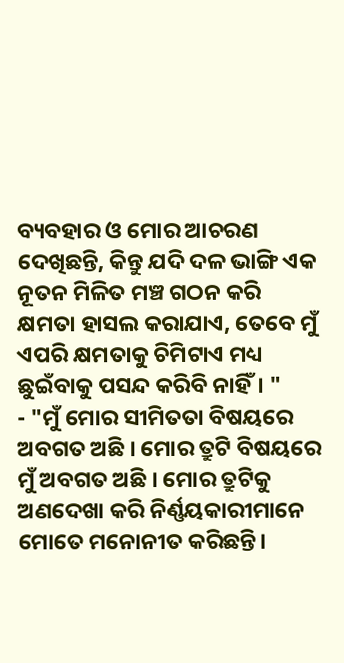ବ୍ୟବହାର ଓ ମୋର ଆଚରଣ ଦେଖିଛନ୍ତି, କିନ୍ତୁ ଯଦି ଦଳ ଭାଙ୍ଗି ଏକ ନୂତନ ମିଳିତ ମଞ୍ଚ ଗଠନ କରି କ୍ଷମତା ହାସଲ କରାଯାଏ, ତେବେ ମୁଁ ଏପରି କ୍ଷମତାକୁ ଚିମିଟାଏ ମଧ୍ୟ ଛୁଇଁବାକୁ ପସନ୍ଦ କରିବି ନାହିଁ। "
- "ମୁଁ ମୋର ସୀମିତତା ବିଷୟରେ ଅବଗତ ଅଛି । ମୋର ତ୍ରୁଟି ବିଷୟରେ ମୁଁ ଅବଗତ ଅଛି । ମୋର ତ୍ରୁଟିକୁ ଅଣଦେଖା କରି ନିର୍ଣ୍ଣୟକାରୀମାନେ ମୋତେ ମନୋନୀତ କରିଛନ୍ତି।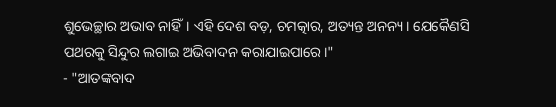ଶୁଭେଚ୍ଛାର ଅଭାବ ନାହିଁ। ଏହି ଦେଶ ବଡ଼, ଚମତ୍କାର, ଅତ୍ୟନ୍ତ ଅନନ୍ୟ। ଯେକୈଣସି ପଥରକୁ ସିନ୍ଦୁର ଲଗାଇ ଅଭିବାଦନ କରାଯାଇପାରେ।"
- "ଆତଙ୍କବାଦ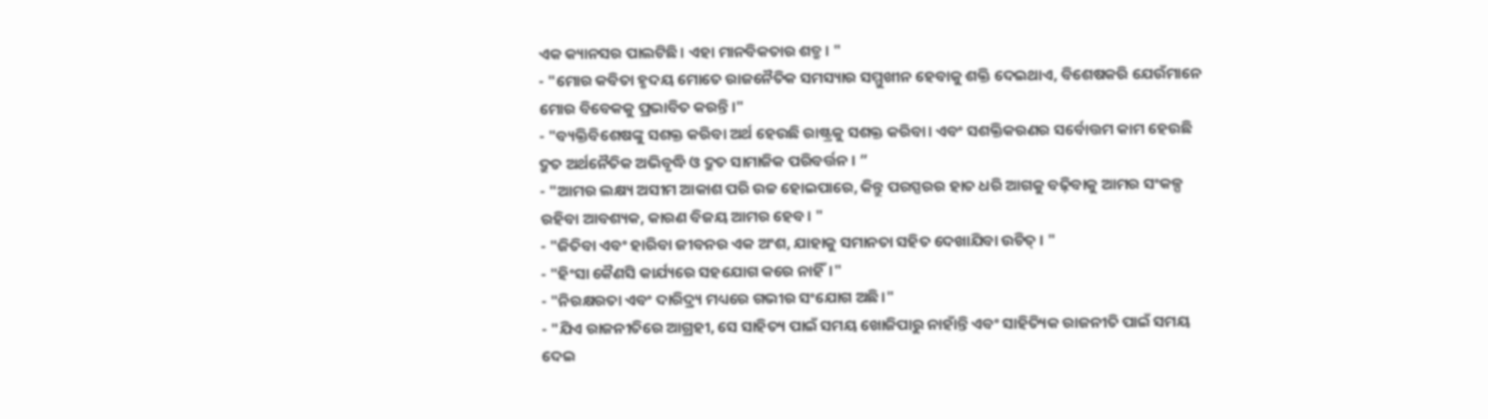ଏକ କ୍ୟାନସର ପାଲଟିଛି। ଏହା ମାନବିକତାର ଶତ୍ରୁ। "
- "ମୋର କବିତା ହୃଦୟ ମୋତେ ରାଜନୈତିକ ସମସ୍ୟାର ସମ୍ମୁଖୀନ ହେବାକୁ ଶକ୍ତି ଦେଇଥାଏ, ବିଶେଷକରି ଯେଉଁମାନେ ମୋର ବିବେକକୁ ପ୍ରଭାବିତ କରନ୍ତି।"
- "ବ୍ୟକ୍ତିବିଶେଷଙ୍କୁ ସଶକ୍ତ କରିବା ଅର୍ଥ ହେଉଛି ରାଷ୍ଟ୍ରକୁ ସଶକ୍ତ କରିବା। ଏବଂ ସଶକ୍ତିକରଣର ସର୍ବୋତ୍ତମ କାମ ହେଉଛି ଦ୍ରୁତ ଅର୍ଥନୈତିକ ଅଭିବୃଦ୍ଧି ଓ ଦ୍ରୁତ ସାମାଜିକ ପରିବର୍ତ୍ତନ । ”
- "ଆମର ଲକ୍ଷ୍ୟ ଅସୀମ ଆକାଶ ପରି ଉଚ୍ଚ ହୋଇପାରେ, କିନ୍ତୁ ପରସ୍ପରର ହାତ ଧରି ଆଗକୁ ବଢ଼ିବାକୁ ଆମର ସଂକଳ୍ପ ରହିବା ଆବଶ୍ୟକ, କାରଣ ବିଜୟ ଆମର ହେବ। "
- "ଜିତିବା ଏବଂ ହାରିବା ଜୀବନର ଏକ ଅଂଶ, ଯାହାକୁ ସମାନତା ସହିତ ଦେଖାଯିବା ଉଚିତ୍ । "
- "ହିଂସା କୈଣସି କାର୍ଯ୍ୟରେ ସହଯୋଗ କରେ ନାହିଁ।"
- "ନିରକ୍ଷରତା ଏବଂ ଦାରିଦ୍ର୍ୟ ମଧ୍ୟରେ ଗଭୀର ସଂଯୋଗ ଅଛି।"
- "ଯିଏ ରାଜନୀତିରେ ଆଗ୍ରହୀ, ସେ ସାହିତ୍ୟ ପାଇଁ ସମୟ ଖୋଜିପାରୁ ନାହାଁନ୍ତି ଏବଂ ସାହିତ୍ୟିକ ରାଜନୀତି ପାଇଁ ସମୟ ଦେଇ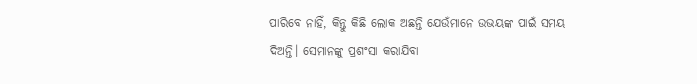ପାରିବେ ନାହିଁ, କିନ୍ତୁ କିଛି ଲୋକ ଅଛନ୍ତି ଯେଉଁମାନେ ଉଭୟଙ୍କ ପାଇଁ ସମୟ ଦିଅନ୍ତି। ସେମାନଙ୍କୁ ପ୍ରଶଂସା କରାଯିବା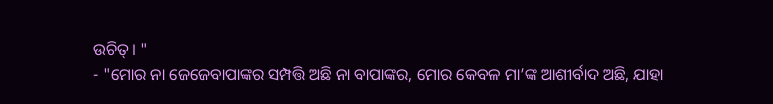ଉଚିତ୍। "
- "ମୋର ନା ଜେଜେବାପାଙ୍କର ସମ୍ପତ୍ତି ଅଛି ନା ବାପାଙ୍କର, ମୋର କେବଳ ମା’ଙ୍କ ଆଶୀର୍ବାଦ ଅଛି, ଯାହା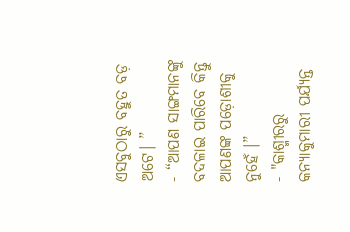ଏସବୁଠାରୁ ବହୁତ ବଡ଼ ଅଟେ। ”
- “ଆପଣ ସାଙ୍ଗମାନଙ୍କୁ ବଦଳାଇ ପାରିବେ କିନ୍ତୁ ଆପଣଙ୍କ ପଡ଼ୋଶୀକୁ ନୁହେଁ ।”
- "କାଶ୍ମୀରରୁ କନ୍ୟାକୁମାରୀ ପର୍ଯ୍ୟନ୍ତ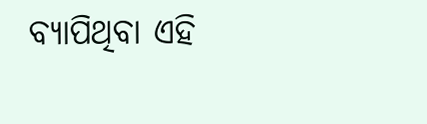ବ୍ୟାପିଥିବା ଏହି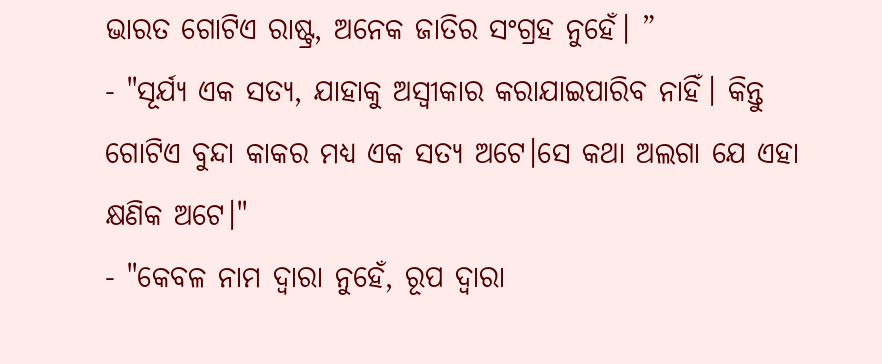ଭାରତ ଗୋଟିଏ ରାଷ୍ଟ୍ର, ଅନେକ ଜାତିର ସଂଗ୍ରହ ନୁହେଁ। ”
- "ସୂର୍ଯ୍ୟ ଏକ ସତ୍ୟ, ଯାହାକୁ ଅସ୍ୱୀକାର କରାଯାଇପାରିବ ନାହିଁ। କିନ୍ତୁ ଗୋଟିଏ ବୁନ୍ଦା କାକର ମଧ୍ୟ ଏକ ସତ୍ୟ ଅଟେ।ସେ କଥା ଅଲଗା ଯେ ଏହା କ୍ଷଣିକ ଅଟେ।"
- "କେବଳ ନାମ ଦ୍ୱାରା ନୁହେଁ, ରୂପ ଦ୍ୱାରା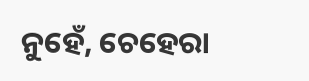ନୁହେଁ, ଚେହେରା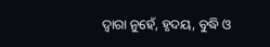ଦ୍ୱାରା ନୁହେଁ, ହୃଦୟ, ବୁଦ୍ଧି ଓ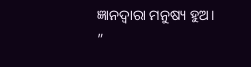ଜ୍ଞାନଦ୍ୱାରା ମନୁଷ୍ୟ ହୁଅ। ”